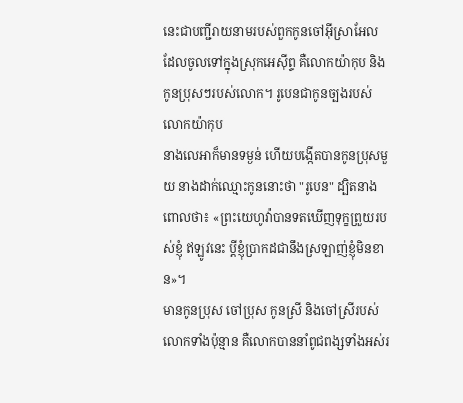នេះជាបញ្ជីរាយនាមរបស់ពួកកូនចៅអ៊ីស្រាអែល ដែលចូលទៅក្នុងស្រុកអេស៊ីព្ទ គឺលោកយ៉ាកុប និងកូនប្រុសៗរបស់លោក។ រូបេនជាកូនច្បងរបស់លោកយ៉ាកុប
នាងលេអាក៏មានទម្ងន់ ហើយបង្កើតបានកូនប្រុសមួយ នាងដាក់ឈ្មោះកូននោះថា "រូបេន" ដ្បិតនាងពោលថា៖ «ព្រះយេហូវ៉ាបានទតឃើញទុក្ខព្រួយរបស់ខ្ញុំ ឥឡូវនេះ ប្តីខ្ញុំប្រាកដជានឹងស្រឡាញ់ខ្ញុំមិនខាន»។
មានកូនប្រុស ចៅប្រុស កូនស្រី និងចៅស្រីរបស់លោកទាំងប៉ុន្មាន គឺលោកបាននាំពូជពង្សទាំងអស់រ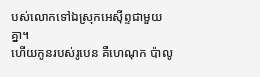បស់លោកទៅឯស្រុកអេស៊ីព្ទជាមួយគ្នា។
ហើយកូនរបស់រូបេន គឺហេណុក ប៉ាលូ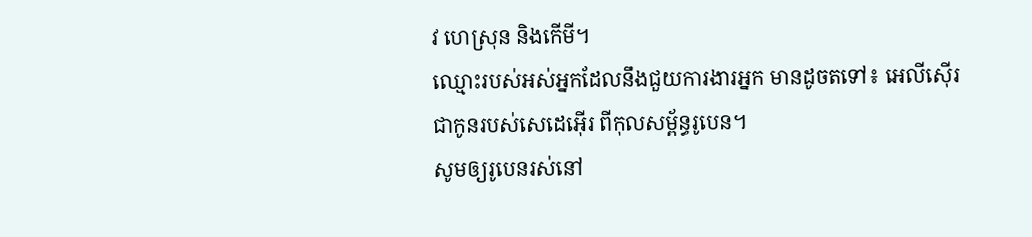វ ហេស្រុន និងកើមី។
ឈ្មោះរបស់អស់អ្នកដែលនឹងជួយការងារអ្នក មានដូចតទៅ៖ អេលីស៊ើរ ជាកូនរបស់សេដេអ៊ើរ ពីកុលសម្ព័ន្ធរូបេន។
សូមឲ្យរូបេនរស់នៅ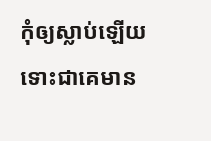កុំឲ្យស្លាប់ឡើយ ទោះជាគេមាន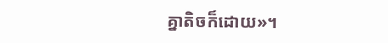គ្នាតិចក៏ដោយ»។